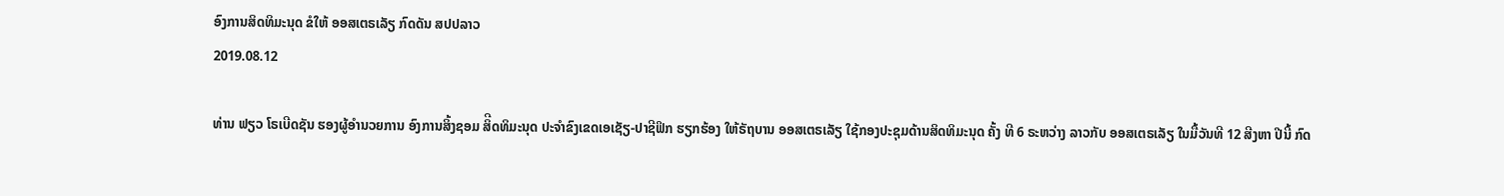ອົງການສິດທິມະນຸດ ຂໍໃຫ້ ອອສເຕຣເລັຽ ກົດດັນ ສປປລາວ
2019.08.12

ທ່ານ ຟຽວ ໂຣເບີດຊັນ ຮອງຜູ້ອຳນວຍການ ອົງການສິ້ງຊອມ ສິີດທິມະນຸດ ປະຈຳຂົງເຂດເອເຊັຽ-ປາຊີຟິກ ຮຽກຮ້ອງ ໃຫ້ຣັຖບານ ອອສເຕຣເລັຽ ໃຊ້ກອງປະຊຸມດ້ານສິດທິມະນຸດ ຄັ້ງ ທີ 6 ຣະຫວ່າງ ລາວກັບ ອອສເຕຣເລັຽ ໃນມື້ວັນທີ 12 ສີງຫາ ປີນີ້ ກົດ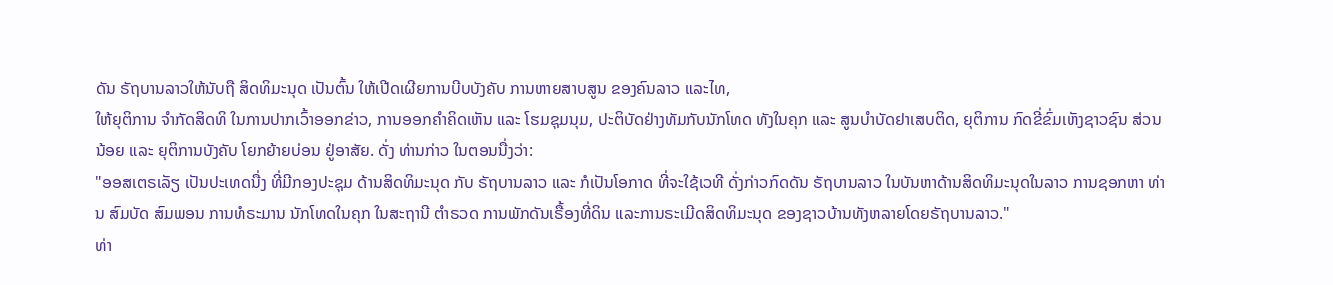ດັນ ຣັຖບານລາວໃຫ້ນັບຖື ສິດທິມະນຸດ ເປັນຕົ້ນ ໃຫ້ເປີດເຜີຍການບີບບັງຄັບ ການຫາຍສາບສູນ ຂອງຄົນລາວ ແລະໄທ,
ໃຫ້ຍຸຕິການ ຈຳກັດສິດທິ ໃນການປາກເວົ້າອອກຂ່າວ, ການອອກຄຳຄິດເຫັນ ແລະ ໂຮມຊຸມນຸມ, ປະຕິບັດຢ່າງທັມກັບນັກໂທດ ທັງໃນຄຸກ ແລະ ສູນບຳບັດຢາເສບຕິດ, ຍຸຕິການ ກົດຂີ່ຂົ່ມເຫັງຊາວຊົນ ສ່ວນນ້ອຍ ແລະ ຍຸຕິການບັງຄັບ ໂຍກຍ້າຍບ່ອນ ຢູ່ອາສັຍ. ດັ່ງ ທ່ານກ່າວ ໃນຕອນນື່ງວ່າ:
"ອອສເຕຣເລັຽ ເປັນປະເທດນື່ງ ທີ່ມີກອງປະຊຸມ ດ້ານສິດທິມະນຸດ ກັບ ຣັຖບານລາວ ແລະ ກໍເປັນໂອກາດ ທີ່ຈະໃຊ້ເວທີ ດັ່ງກ່າວກົດດັນ ຣັຖບານລາວ ໃນບັນຫາດ້ານສິດທິມະນຸດໃນລາວ ການຊອກຫາ ທ່ານ ສົມບັດ ສົມພອນ ການທໍຣະມານ ນັກໂທດໃນຄຸກ ໃນສະຖານີ ຕຳຣວດ ການພັກດັນເຣື້ອງທີ່ດິນ ແລະການຣະເມີດສິດທິມະນຸດ ຂອງຊາວບ້ານທັງຫລາຍໂດຍຣັຖບານລາວ."
ທ່າ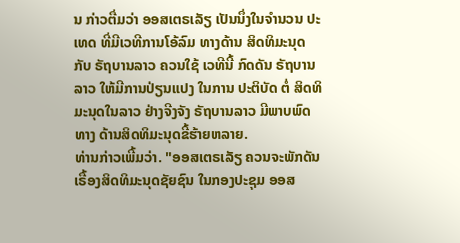ນ ກ່າວຕື່ມວ່າ ອອສເຕຣເລັຽ ເປັນນຶ່ງໃນຈຳນວນ ປະເທດ ທີ່ມີເວທີການໂອ້ລົມ ທາງດ້ານ ສິດທິມະນຸດ ກັບ ຣັຖບານລາວ ຄວນໃຊ້ ເວທີນີ້ ກົດດັນ ຣັຖບານລາວ ໃຫ້ມີການປ່ຽນແປງ ໃນການ ປະຕິບັດ ຕໍ່ ສິດທິມະນຸດໃນລາວ ຢ່າງຈີງຈັງ ຣັຖບານລາວ ມີພາບພົດທາງ ດ້ານສິດທິມະນຸດຂີ້ຮ້າຍຫລາຍ.
ທ່ານກ່າວເພີ້ມວ່າ. "ອອສເຕຣເລັຽ ຄວນຈະພັກດັນ ເຣື້ອງສິດທິມະນຸດຊັຍຊົນ ໃນກອງປະຊຸມ ອອສ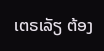ເຕຣເລັຽ ຕ້ອງ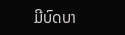ມີບົດບາ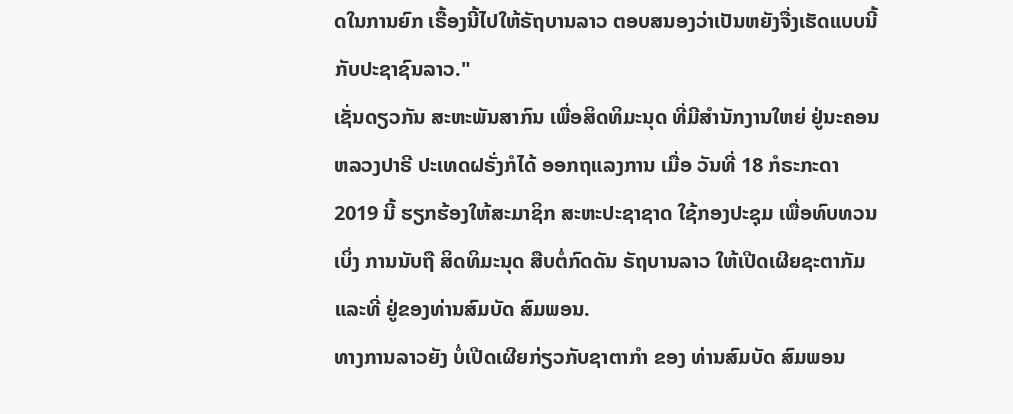ດໃນການຍົກ ເຣື້ອງນີ້ໄປໃຫ້ຣັຖບານລາວ ຕອບສນອງວ່າເປັນຫຍັງຈື່ງເຮັດແບບນີ້ກັບປະຊາຊົນລາວ."
ເຊັ່ນດຽວກັນ ສະຫະພັນສາກົນ ເພື່ອສິດທິມະນຸດ ທີ່ມີສຳນັກງານໃຫຍ່ ຢູ່ນະຄອນຫລວງປາຣີ ປະເທດຝຣັ່ງກໍໄດ້ ອອກຖແລງການ ເມື່ອ ວັນທີ່ 18 ກໍຣະກະດາ 2019 ນີ້ ຮຽກຮ້ອງໃຫ້ສະມາຊິກ ສະຫະປະຊາຊາດ ໃຊ້ກອງປະຊຸມ ເພື່ອທົບທວນເບິ່ງ ການນັບຖື ສິດທິມະນຸດ ສືບຕໍ່ກົດດັນ ຣັຖບານລາວ ໃຫ້ເປີດເຜີຍຊະຕາກັມ ແລະທີ່ ຢູ່ຂອງທ່ານສົມບັດ ສົມພອນ.
ທາງການລາວຍັງ ບໍ່ເປີດເຜີຍກ່ຽວກັບຊາຕາກຳ ຂອງ ທ່ານສົມບັດ ສົມພອນ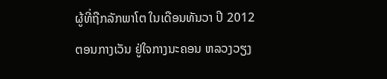ຜູ້ທີ່ຖືກລັກພາໂຕ ໃນເດືອນທັນວາ ປີ 2012 ຕອນກາງເວັນ ຢູ່ໃຈກາງນະຄອນ ຫລວງວຽງ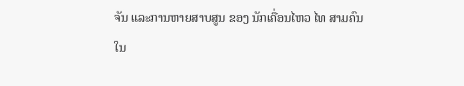ຈັນ ແລະການຫາຍສາບສູນ ຂອງ ນັກເຄື່ອນໄຫວ ໄທ ສາມຄົນ ໃນ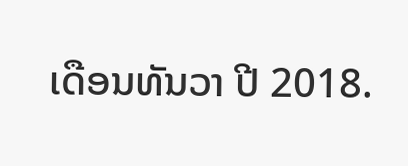ເດືອນທັນວາ ປີ 2018.